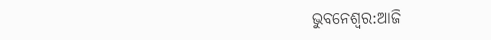ଭୁବନେଶ୍ବର:ଆଜି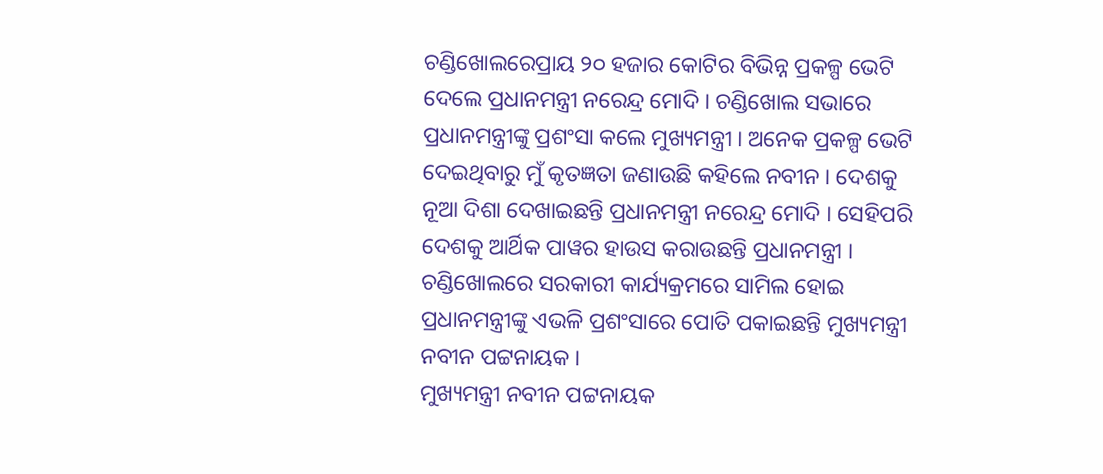ଚଣ୍ଡିଖୋଲରେପ୍ରାୟ ୨୦ ହଜାର କୋଟିର ବିଭିନ୍ନ ପ୍ରକଳ୍ପ ଭେଟି ଦେଲେ ପ୍ରଧାନମନ୍ତ୍ରୀ ନରେନ୍ଦ୍ର ମୋଦି । ଚଣ୍ଡିଖୋଲ ସଭାରେ ପ୍ରଧାନମନ୍ତ୍ରୀଙ୍କୁ ପ୍ରଶଂସା କଲେ ମୁଖ୍ୟମନ୍ତ୍ରୀ । ଅନେକ ପ୍ରକଳ୍ପ ଭେଟି ଦେଇଥିବାରୁ ମୁଁ କୃତଜ୍ଞତା ଜଣାଉଛି କହିଲେ ନବୀନ । ଦେଶକୁ ନୂଆ ଦିଶା ଦେଖାଇଛନ୍ତି ପ୍ରଧାନମନ୍ତ୍ରୀ ନରେନ୍ଦ୍ର ମୋଦି । ସେହିପରି ଦେଶକୁ ଆର୍ଥିକ ପାୱର ହାଉସ କରାଉଛନ୍ତି ପ୍ରଧାନମନ୍ତ୍ରୀ । ଚଣ୍ଡିଖୋଲରେ ସରକାରୀ କାର୍ଯ୍ୟକ୍ରମରେ ସାମିଲ ହୋଇ ପ୍ରଧାନମନ୍ତ୍ରୀଙ୍କୁ ଏଭଳି ପ୍ରଶଂସାରେ ପୋତି ପକାଇଛନ୍ତି ମୁଖ୍ୟମନ୍ତ୍ରୀ ନବୀନ ପଟ୍ଟନାୟକ ।
ମୁଖ୍ୟମନ୍ତ୍ରୀ ନବୀନ ପଟ୍ଟନାୟକ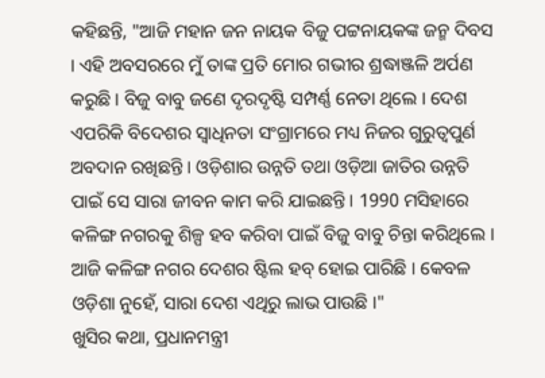କହିଛନ୍ତି, "ଆଜି ମହାନ ଜନ ନାୟକ ବିଜୁ ପଟ୍ଟନାୟକଙ୍କ ଜନ୍ମ ଦିବସ । ଏହି ଅବସରରେ ମୁଁ ତାଙ୍କ ପ୍ରତି ମୋର ଗଭୀର ଶ୍ରଦ୍ଧାଞ୍ଜଳି ଅର୍ପଣ କରୁଛି । ବିଜୁ ବାବୁ ଜଣେ ଦୃରଦୃଷ୍ଟି ସମ୍ପର୍ଣ୍ଣ ନେତା ଥିଲେ । ଦେଶ ଏପରିକି ବିଦେଶର ସ୍ବାଧିନତା ସଂଗ୍ରାମରେ ମଧ୍ୟ ନିଜର ଗୁରୁତ୍ବପୁର୍ଣ ଅବଦାନ ରଖିଛନ୍ତି । ଓଡ଼ିଶାର ଉନ୍ନତି ତଥା ଓଡ଼ିଆ ଜାତିର ଉନ୍ନତି ପାଇଁ ସେ ସାରା ଜୀବନ କାମ କରି ଯାଇଛନ୍ତି । 1990 ମସିହାରେ କଳିଙ୍ଗ ନଗରକୁ ଶିଳ୍ପ ହବ କରିବା ପାଇଁ ବିଜୁ ବାବୁ ଚିନ୍ତା କରିଥିଲେ । ଆଜି କଳିଙ୍ଗ ନଗର ଦେଶର ଷ୍ଟିଲ ହବ୍ ହୋଇ ପାରିଛି । କେବଳ ଓଡ଼ିଶା ନୁହେଁ, ସାରା ଦେଶ ଏଥିରୁ ଲାଭ ପାଉଛି ।"
ଖୁସିର କଥା, ପ୍ରଧାନମନ୍ତ୍ରୀ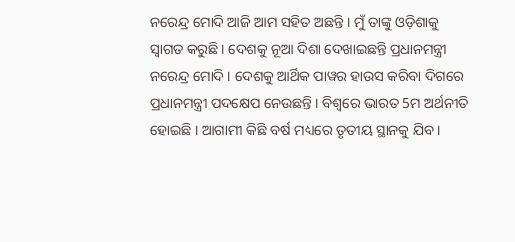ନରେନ୍ଦ୍ର ମୋଦି ଆଜି ଆମ ସହିତ ଅଛନ୍ତି । ମୁଁ ତାଙ୍କୁ ଓଡ଼ିଶାକୁ ସ୍ଵାଗତ କରୁଛି । ଦେଶକୁ ନୂଆ ଦିଶା ଦେଖାଇଛନ୍ତି ପ୍ରଧାନମନ୍ତ୍ରୀ ନରେନ୍ଦ୍ର ମୋଦି । ଦେଶକୁ ଆର୍ଥିକ ପାୱର ହାଉସ କରିବା ଦିଗରେ ପ୍ରଧାନମନ୍ତ୍ରୀ ପଦକ୍ଷେପ ନେଉଛନ୍ତି । ବିଶ୍ୱରେ ଭାରତ 5ମ ଅର୍ଥନୀତି ହୋଇଛି । ଆଗାମୀ କିଛି ବର୍ଷ ମଧ୍ୟରେ ତୃତୀୟ ସ୍ଥାନକୁ ଯିବ ।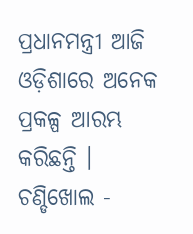ପ୍ରଧାନମନ୍ତ୍ରୀ ଆଜି ଓଡ଼ିଶାରେ ଅନେକ ପ୍ରକଳ୍ପ ଆରମ୍ଭ କରିଛନ୍ତି । ଚଣ୍ଡିଖୋଲ -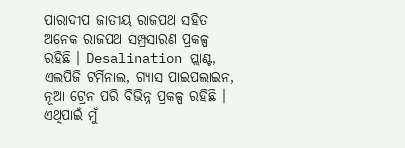ପାରାଦୀପ ଜାତୀୟ ରାଜପଥ ସହିତ ଅନେକ ରାଜପଥ ସମ୍ପ୍ରସାରଣ ପ୍ରକଳ୍ପ ରହିଛି । Desalination ପ୍ଲାଣ୍ଟ, ଏଲପିଜି ଟର୍ମିନାଲ, ଗ୍ୟାସ ପାଇପଲାଇନ, ନୂଆ ଟ୍ରେନ ପରି ବିଭିନ୍ନ ପ୍ରକଳ୍ପ ରହିଛି । ଏଥିପାଇଁ ମୁଁ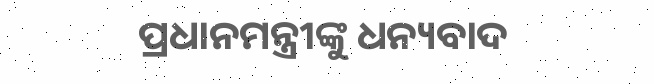ପ୍ରଧାନମନ୍ତ୍ରୀଙ୍କୁ ଧନ୍ୟବାଦ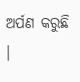ଅର୍ପଣ କରୁଛି ।